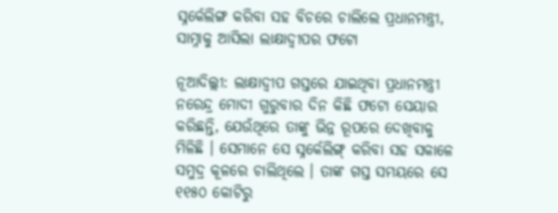ସ୍ନର୍କେଲିଙ୍ଗ କରିବା ସହ ବିଚରେ ଚାଲିଲେ ପ୍ରଧାନମନ୍ତ୍ରୀ, ସାମ୍ନାକୁ ଆସିଲା ଲାକ୍ଷାଦ୍ୱୀପର ଫଟୋ

ନୂଆଦିଲ୍ଲୀ: ଲାକ୍ଷାଦ୍ୱୀପ ଗସ୍ତରେ ଯାଇଥିବା ପ୍ରଧାନମନ୍ତ୍ରୀ ନରେନ୍ଦ୍ର ମୋଦୀ ଗୁରୁବାର ଦିନ କିଛି ଫଟୋ ସେୟାର କରିଛନ୍ତି, ଯେଉଁଥିରେ ତାଙ୍କୁ ଭିନ୍ନ ରୂପରେ ଦେଖିବାକୁ ମିଳିଛି । ସେମାନେ ସେ ସ୍ନର୍କେଲିଙ୍ଗ୍ କରିବା ସହ ସକାଳେ ସମୁଦ୍ର କୂଳରେ ଚାଲିଥିଲେ । ତାଙ୍କ ଗସ୍ତ ସମୟରେ ସେ ୧୧୫୦ କୋଟିରୁ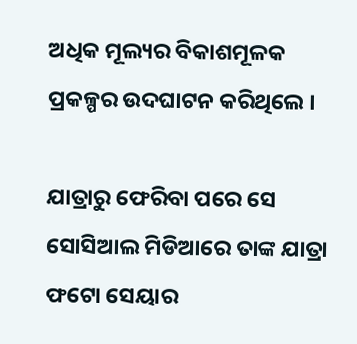ଅଧିକ ମୂଲ୍ୟର ବିକାଶମୂଳକ ପ୍ରକଳ୍ପର ଉଦଘାଟନ କରିଥିଲେ ।

ଯାତ୍ରାରୁ ଫେରିବା ପରେ ସେ ସୋସିଆଲ ମିଡିଆରେ ତାଙ୍କ ଯାତ୍ରା ଫଟୋ ସେୟାର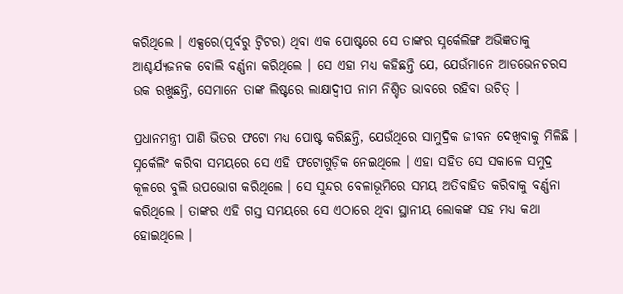କରିଥିଲେ । ଏକ୍ସରେ(ପୂର୍ବରୁ ଟ୍ୱିଟର) ଥିବା ଏକ ପୋଷ୍ଟରେ ସେ ତାଙ୍କର ସ୍ନର୍କେଲିଙ୍ଗ ଅଭିଜ୍ଞତାକୁ ଆଶ୍ଚର୍ଯ୍ୟଜନକ ବୋଲି ବର୍ଣ୍ଣନା କରିଥିଲେ । ସେ ଏହା ମଧ୍ୟ କହିଛନ୍ତି ଯେ, ଯେଉଁମାନେ ଆଡଭେନଚରସ ଉକ ରଖୁଛନ୍ତି, ସେମାନେ ତାଙ୍କ ଲିଷ୍ଟରେ ଲାକ୍ଷାଦ୍ୱୀପ ନାମ ନିଶ୍ଚିତ ଭାବରେ ରହିବା ଉଚିତ୍ ।

ପ୍ରଧାନମନ୍ତ୍ରୀ ପାଣି ଭିତର ଫଟୋ ମଧ୍ୟ ପୋଷ୍ଟ କରିଛନ୍ତି, ଯେଉଁଥିରେ ସାମୁଦ୍ରିକ ଜୀବନ ଦେଖିବାକୁ ମିଳିଛି । ସ୍ନର୍କେଲିଂ କରିବା ସମୟରେ ସେ ଏହି ଫଟୋଗୁଡ଼ିକ ନେଇଥିଲେ । ଏହା ସହିତ ସେ ସକାଳେ ସମୁଦ୍ର କୂଳରେ ବୁଲି ଉପଭୋଗ କରିଥିଲେ । ସେ ସୁନ୍ଦର ବେଳାଭୂମିରେ ସମୟ ଅତିବାହିତ କରିବାକୁ ବର୍ଣ୍ଣନା କରିଥିଲେ । ତାଙ୍କର ଏହି ଗସ୍ତ ସମୟରେ ସେ ଏଠାରେ ଥିବା ସ୍ଥାନୀୟ ଲୋକଙ୍କ ସହ ମଧ୍ୟ କଥା ହୋଇଥିଲେ ।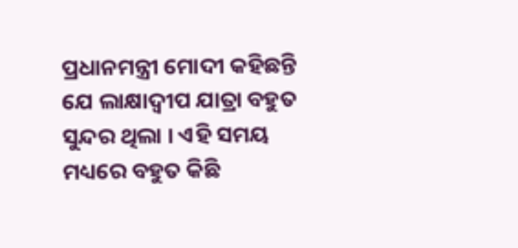ପ୍ରଧାନମନ୍ତ୍ରୀ ମୋଦୀ କହିଛନ୍ତି ଯେ ଲାକ୍ଷାଦ୍ୱୀପ ଯାତ୍ରା ବହୁତ ସୁନ୍ଦର ଥିଲା । ଏହି ସମୟ ମଧ୍ୟରେ ବହୁତ କିଛି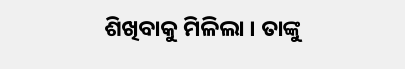ଶିଖିବାକୁ ମିଳିଲା । ତାଙ୍କୁ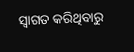ସ୍ୱାଗତ କରିଥିବାରୁ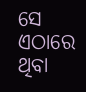ସେ ଏଠାରେ ଥିବା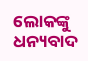ଲୋକଙ୍କୁ ଧନ୍ୟବାଦ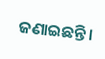ଜଣାଇଛନ୍ତି ।